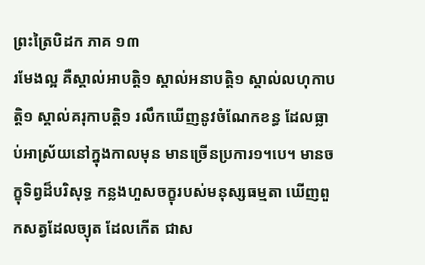ព្រះត្រៃបិដក ភាគ ១៣
រមែងល្អ គឺស្គាល់អាបត្តិ១ ស្គាល់អនាបត្តិ១ ស្គាល់លហុកាបត្តិ១ ស្គាល់គរុកាបត្តិ១ រលឹកឃើញនូវចំណែកខន្ធ ដែលធ្លាប់អាស្រ័យនៅក្នុងកាលមុន មានច្រើនប្រការ១។បេ។ មានចក្ខុទិព្វដ៏បរិសុទ្ធ កន្លងហួសចក្ខុរបស់មនុស្សធម្មតា ឃើញពួកសត្វដែលច្យុត ដែលកើត ជាស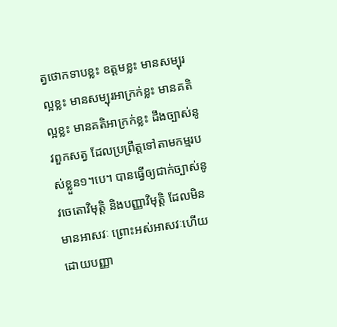ត្វថោកទាបខ្លះ ឧត្តមខ្លះ មានសម្បុរល្អខ្លះ មានសម្បុរអាក្រក់ខ្លះ មានគតិល្អខ្លះ មានគតិអាក្រក់ខ្លះ ដឹងច្បាស់នូវពួកសត្វ ដែលប្រព្រឹត្តទៅតាមកម្មរបស់ខ្លួន១។បេ។ បានធ្វើឲ្យជាក់ច្បាស់នូវចេតោវិមុត្តិ និងបញ្ញាវិមុត្តិ ដែលមិនមានអាសវៈ ព្រោះអស់អាសវៈហើយ ដោយបញ្ញា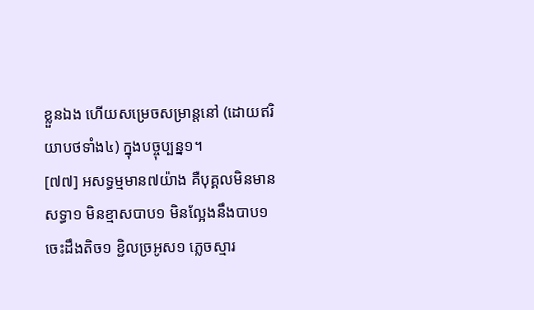ខ្លួនឯង ហើយសម្រេចសម្រាន្តនៅ (ដោយឥរិយាបថទាំង៤) ក្នុងបច្ចុប្បន្ន១។
[៧៧] អសទ្ធម្មមាន៧យ៉ាង គឺបុគ្គលមិនមានសទ្ធា១ មិនខ្មាសបាប១ មិនល្អែងនឹងបាប១ ចេះដឹងតិច១ ខ្ជិលច្រអូស១ ភ្លេចស្មារ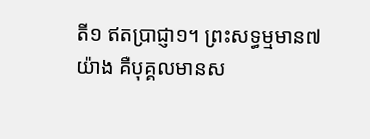តី១ ឥតប្រាជ្ញា១។ ព្រះសទ្ធម្មមាន៧យ៉ាង គឺបុគ្គលមានស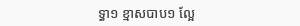ទ្ធា១ ខ្មាសបាប១ ល្អែ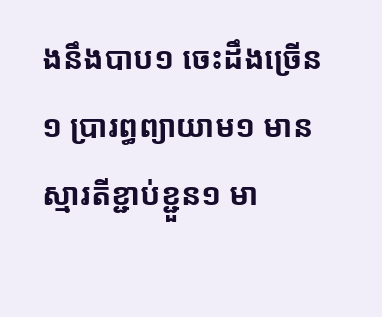ងនឹងបាប១ ចេះដឹងច្រើន១ ប្រារព្ធព្យាយាម១ មានស្មារតីខ្ជាប់ខ្ជួន១ មា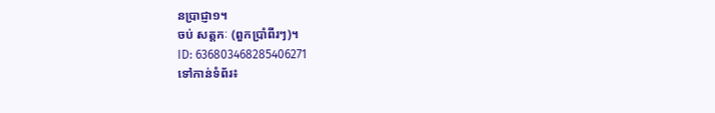នប្រាជ្ញា១។
ចប់ សត្តកៈ (ពួកប្រាំពីរៗ)។
ID: 636803468285406271
ទៅកាន់ទំព័រ៖